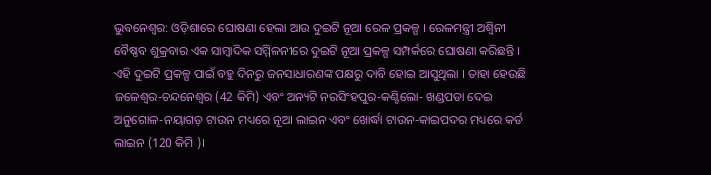ଭୁବନେଶ୍ବର: ଓଡ଼ିଶାରେ ଘୋଷଣା ହେଲା ଆଉ ଦୁଇଟି ନୂଆ ରେଳ ପ୍ରକଳ୍ପ । ରେଳମନ୍ତ୍ରୀ ଅଶ୍ବିନୀ ବୈଷ୍ଣବ ଶୁକ୍ରବାର ଏକ ସାମ୍ବାଦିକ ସମ୍ମିଳନୀରେ ଦୁଇଟି ନୂଆ ପ୍ରକଳ୍ପ ସମ୍ପର୍କରେ ଘୋଷଣା କରିଛନ୍ତି । ଏହି ଦୁଇଟି ପ୍ରକଳ୍ପ ପାଇଁ ବହୁ ଦିନରୁ ଜନସାଧାରଣଙ୍କ ପକ୍ଷରୁ ଦାବି ହୋଇ ଆସୁଥିଲା । ତାହା ହେଉଛି ଜଳେଶ୍ୱର-ଚନ୍ଦନେଶ୍ୱର (42 କିମି) ଏବଂ ଅନ୍ୟଟି ନରସିଂହପୁର-କଣ୍ଟିଲୋ- ଖଣ୍ଡପଡା ଦେଇ ଅନୁଗୋଳ-ନୟାଗଡ଼ ଟାଉନ ମଧ୍ୟରେ ନୂଆ ଲାଇନ ଏବଂ ଖୋର୍ଦ୍ଧା ଟାଉନ-କାଇପଦର ମଧ୍ୟରେ କର୍ଡ ଲାଇନ (120 କିମି )।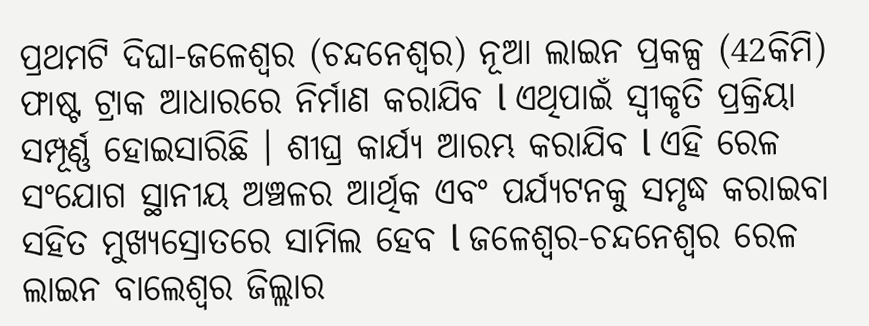ପ୍ରଥମଟି ଦିଘା-ଜଳେଶ୍ୱର (ଚନ୍ଦନେଶ୍ୱର) ନୂଆ ଲାଇନ ପ୍ରକଳ୍ପ (42କିମି) ଫାଷ୍ଟ ଟ୍ରାକ ଆଧାରରେ ନିର୍ମାଣ କରାଯିବ l ଏଥିପାଇଁ ସ୍ୱୀକୃତି ପ୍ରକ୍ରିୟା ସମ୍ପୂର୍ଣ୍ଣ ହୋଇସାରିଛି । ଶୀଘ୍ର କାର୍ଯ୍ୟ ଆରମ୍ଭ କରାଯିବ l ଏହି ରେଳ ସଂଯୋଗ ସ୍ଥାନୀୟ ଅଞ୍ଚଳର ଆର୍ଥିକ ଏବଂ ପର୍ଯ୍ୟଟନକୁ ସମୃଦ୍ଧ କରାଇବା ସହିତ ମୁଖ୍ୟସ୍ରୋତରେ ସାମିଲ ହେବ l ଜଳେଶ୍ୱର-ଚନ୍ଦନେଶ୍ୱର ରେଳ ଲାଇନ ବାଲେଶ୍ୱର ଜିଲ୍ଲାର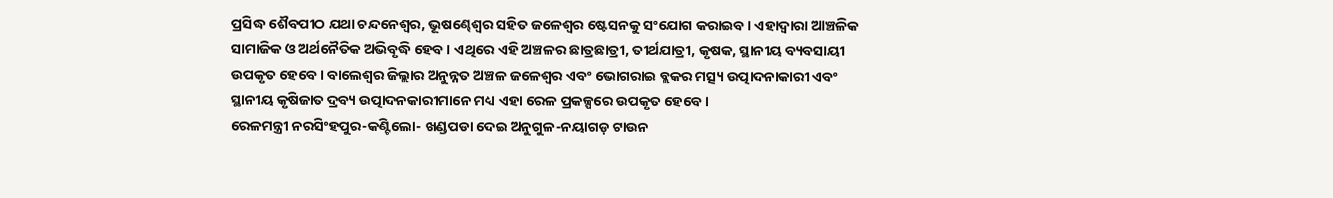ପ୍ରସିଦ୍ଧ ଶୈବପୀଠ ଯଥା ଚନ୍ଦନେଶ୍ୱର, ଭୂଷଣ୍ଢେଶ୍ୱର ସହିତ ଜଳେଶ୍ୱର ଷ୍ଟେସନକୁ ସଂଯୋଗ କରାଇବ । ଏହାଦ୍ୱାରା ଆଞ୍ଚଳିକ ସାମାଜିକ ଓ ଅର୍ଥନୈତିକ ଅଭିବୃଦ୍ଧି ହେବ । ଏଥିରେ ଏହି ଅଞ୍ଚଳର ଛାତ୍ରଛାତ୍ରୀ, ତୀର୍ଥଯାତ୍ରୀ, କୃଷକ, ସ୍ଥାନୀୟ ବ୍ୟବସାୟୀ ଉପକୃତ ହେବେ । ବାଲେଶ୍ୱର ଜିଲ୍ଲାର ଅନୁନ୍ନତ ଅଞ୍ଚଳ ଜଳେଶ୍ୱର ଏବଂ ଭୋଗରାଇ ବ୍ଲକର ମତ୍ସ୍ୟ ଉତ୍ପାଦନାକାରୀ ଏବଂ ସ୍ଥାନୀୟ କୃଷିଜାତ ଦ୍ରବ୍ୟ ଉତ୍ପାଦନକାରୀମାନେ ମଧ୍ୟ ଏହା ରେଳ ପ୍ରକଳ୍ପରେ ଉପକୃତ ହେବେ ।
ରେଳମନ୍ତ୍ରୀ ନରସିଂହପୁର-କଣ୍ଟିଲୋ- ଖଣ୍ଡପଡା ଦେଇ ଅନୁଗୁଳ-ନୟାଗଡ଼ ଟାଉନ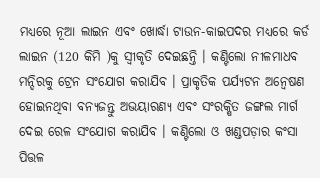ମଧ୍ୟରେ ନୂଆ ଲାଇନ ଏବଂ ଖୋର୍ଦ୍ଧା ଟାଉନ-କାଇପଦର ମଧ୍ୟରେ କର୍ଡ ଲାଇନ (120 କିମି )କୁ ସ୍ୱୀକୃତି ଦେଇଛନ୍ତି । କଣ୍ଟିଲୋ ନୀଳମାଧବ ମନ୍ଦିରକୁ ଟ୍ରେନ ସଂଯୋଗ କରାଯିବ । ପ୍ରାକୃତିକ ପର୍ଯ୍ୟଟନ ଅନ୍ୱେଷଣ ହୋଇନଥିବା ବନ୍ୟଜନ୍ତୁ ଅଭୟାରଣ୍ୟ ଏବଂ ସଂରକ୍ଷିତ ଜଙ୍ଗଲ ମାର୍ଗ ଦେଇ ରେଳ ସଂଯୋଗ କରାଯିବ । କଣ୍ଟିଲୋ ଓ ଖଣ୍ଡପଡ଼ାର କଂସା ପିତ୍ତଳ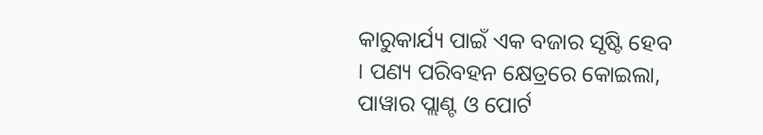କାରୁକାର୍ଯ୍ୟ ପାଇଁ ଏକ ବଜାର ସୃଷ୍ଟି ହେବ । ପଣ୍ୟ ପରିବହନ କ୍ଷେତ୍ରରେ କୋଇଲା, ପାୱାର ପ୍ଲାଣ୍ଟ ଓ ପୋର୍ଟ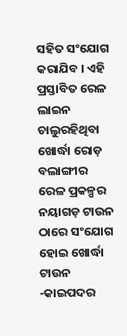ସହିତ ସଂଯୋଗ କରାଯିବ । ଏହି ପ୍ରସ୍ତାବିତ ରେଳ ଲାଇନ ଚାଲୁରହିଥିବା ଖୋର୍ଦ୍ଧା ରୋଡ଼ ବଲାଙ୍ଗୀର ରେଳ ପ୍ରକଳ୍ପର ନୟାଗଡ଼ ଟାଉନ ଠାରେ ସଂଯୋଗ ହୋଇ ଖୋର୍ଦ୍ଧା ଟାଉନ -କାଇପଦର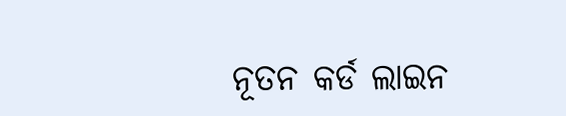ନୂତନ କର୍ଡ ଲାଇନ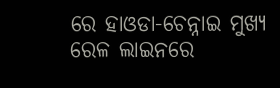ରେ ହାଓଡା-ଚେନ୍ନାଇ ମୁଖ୍ୟ ରେଳ ଲାଇନରେ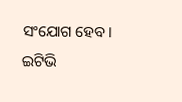ସଂଯୋଗ ହେବ।
ଇଟିଭି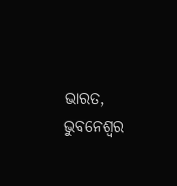ଭାରତ, ଭୁବନେଶ୍ୱର